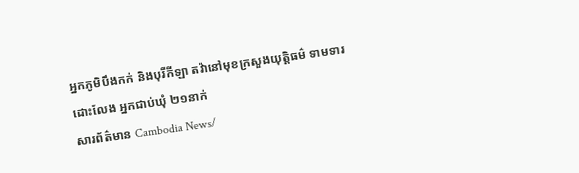អ្នកភូមិបឹងកក់ និងបុរីកីឡា តវ៉ានៅមុខក្រសួងយុត្តិធម៌ ទាមទារដោះលែង អ្នកជាប់ឃុំ ២១នាក់
សារព័ត៌មាន Cambodia News/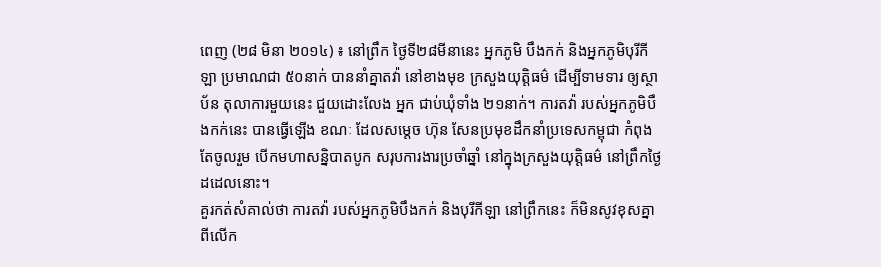ពេញ (២៨ មិនា ២០១៤) ៖ នៅព្រឹក ថ្ងៃទី២៨មីនានេះ អ្នកភូមិ បឹងកក់ និងអ្នកភូមិបុរីកីឡា ប្រមាណជា ៥០នាក់ បាននាំគ្នាតវ៉ា នៅខាងមុខ ក្រសួងយុត្តិធម៌ ដើម្បីទាមទារ ឲ្យស្ថាប័ន តុលាការមួយនេះ ជួយដោះលែង អ្នក ជាប់ឃុំទាំង ២១នាក់។ ការតវ៉ា របស់អ្នកភូមិបឹងកក់នេះ បានធ្វើឡើង ខណៈ ដែលសម្តេច ហ៊ុន សែនប្រមុខដឹកនាំប្រទេសកម្ពុជា កំពុងតែចូលរួម បើកមហាសន្និបាតបូក សរុបការងារប្រចាំឆ្នាំ នៅក្នុងក្រសួងយុត្តិធម៌ នៅព្រឹកថ្ងៃដដេលនោះ។
គួរកត់សំគាល់ថា ការតវ៉ា របស់អ្នកភូមិបឹងកក់ និងបុរីកីឡា នៅព្រឹកនេះ ក៏មិនសូវខុសគ្នា ពីលើក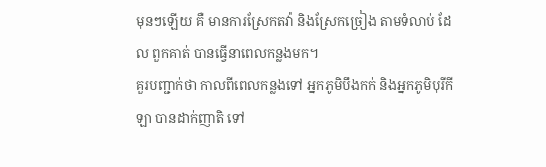មុនៗឡើយ គឺ មានការស្រែកតវ៉ា និងស្រែកច្រៀង តាមទំលាប់ ដែល ពួកគាត់ បានធ្វើនាពេលកន្លងមក។
គួរបញ្ជាក់ថា កាលពីពេលកន្លងទៅ អ្នកភូមិបឹងកក់ និងអ្នកភូមិបុរីកីឡា បានដាក់ញាតិ ទៅ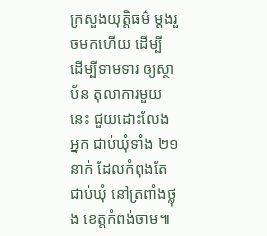ក្រសួងយុត្តិធម៌ ម្តងរួចមកហើយ ដើម្បី ដើម្បីទាមទារ ឲ្យស្ថាប័ន តុលាការមួយនេះ ជួយដោះលែង អ្នក ជាប់ឃុំទាំង ២១នាក់ ដែលកំពុងតែ ជាប់ឃុំ នៅត្រពាំងថ្លុង ខេត្តកំពង់ចាម៕